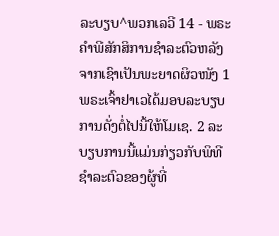ລະບຽບ^ພວກເລວີ 14 - ພຣະຄຳພີສັກສິການຊຳລະຕົວຫລັງຈາກເຊົາເປັນພະຍາດຜິວໜັງ 1 ພຣະເຈົ້າຢາເວໄດ້ມອບລະບຽບການດັ່ງຕໍ່ໄປນີ້ໃຫ້ໂມເຊ. 2 ລະບຽບການນີ້ແມ່ນກ່ຽວກັບພິທີຊຳລະຕົວຂອງຜູ້ທີ່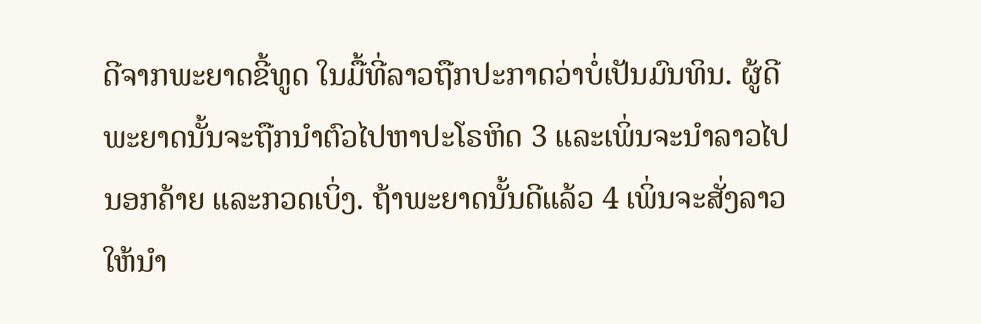ດີຈາກພະຍາດຂີ້ທູດ ໃນມື້ທີ່ລາວຖືກປະກາດວ່າບໍ່ເປັນມົນທິນ. ຜູ້ດີພະຍາດນັ້ນຈະຖືກນຳຕົວໄປຫາປະໂຣຫິດ 3 ແລະເພິ່ນຈະນຳລາວໄປນອກຄ້າຍ ແລະກວດເບິ່ງ. ຖ້າພະຍາດນັ້ນດີແລ້ວ 4 ເພິ່ນຈະສັ່ງລາວໃຫ້ນຳ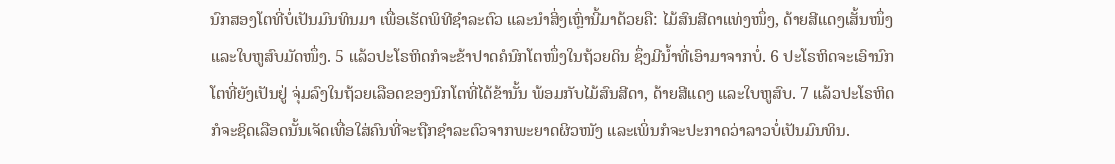ນົກສອງໂຕທີ່ບໍ່ເປັນມົນທິນມາ ເພື່ອເຮັດພິທີຊຳລະຕົວ ແລະນຳສິ່ງເຫຼົ່ານີ້ມາດ້ວຍຄື: ໄມ້ສົນສີດາແທ່ງໜຶ່ງ, ດ້າຍສີແດງເສັ້ນໜຶ່ງ ແລະໃບຫູສົບມັດໜຶ່ງ. 5 ແລ້ວປະໂຣຫິດກໍຈະຂ້າປາດຄໍນົກໂຕໜຶ່ງໃນຖ້ວຍດິນ ຊຶ່ງມີນໍ້າທີ່ເອົາມາຈາກບໍ່. 6 ປະໂຣຫິດຈະເອົານົກໂຕທີ່ຍັງເປັນຢູ່ ຈຸ່ມລົງໃນຖ້ວຍເລືອດຂອງນົກໂຕທີ່ໄດ້ຂ້ານັ້ນ ພ້ອມກັບໄມ້ສົນສີດາ, ດ້າຍສີແດງ ແລະໃບຫູສົບ. 7 ແລ້ວປະໂຣຫິດກໍຈະຊິດເລືອດນັ້ນເຈັດເທື່ອໃສ່ຄົນທີ່ຈະຖືກຊຳລະຕົວຈາກພະຍາດຜິວໜັງ ແລະເພິ່ນກໍຈະປະກາດວ່າລາວບໍ່ເປັນມົນທິນ.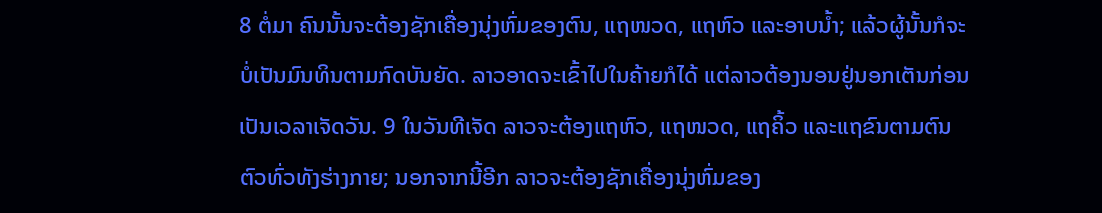8 ຕໍ່ມາ ຄົນນັ້ນຈະຕ້ອງຊັກເຄື່ອງນຸ່ງຫົ່ມຂອງຕົນ, ແຖໜວດ, ແຖຫົວ ແລະອາບນໍ້າ; ແລ້ວຜູ້ນັ້ນກໍຈະບໍ່ເປັນມົນທິນຕາມກົດບັນຍັດ. ລາວອາດຈະເຂົ້າໄປໃນຄ້າຍກໍໄດ້ ແຕ່ລາວຕ້ອງນອນຢູ່ນອກເຕັນກ່ອນເປັນເວລາເຈັດວັນ. 9 ໃນວັນທີເຈັດ ລາວຈະຕ້ອງແຖຫົວ, ແຖໜວດ, ແຖຄິ້ວ ແລະແຖຂົນຕາມຕົນຕົວທົ່ວທັງຮ່າງກາຍ; ນອກຈາກນີ້ອີກ ລາວຈະຕ້ອງຊັກເຄື່ອງນຸ່ງຫົ່ມຂອງ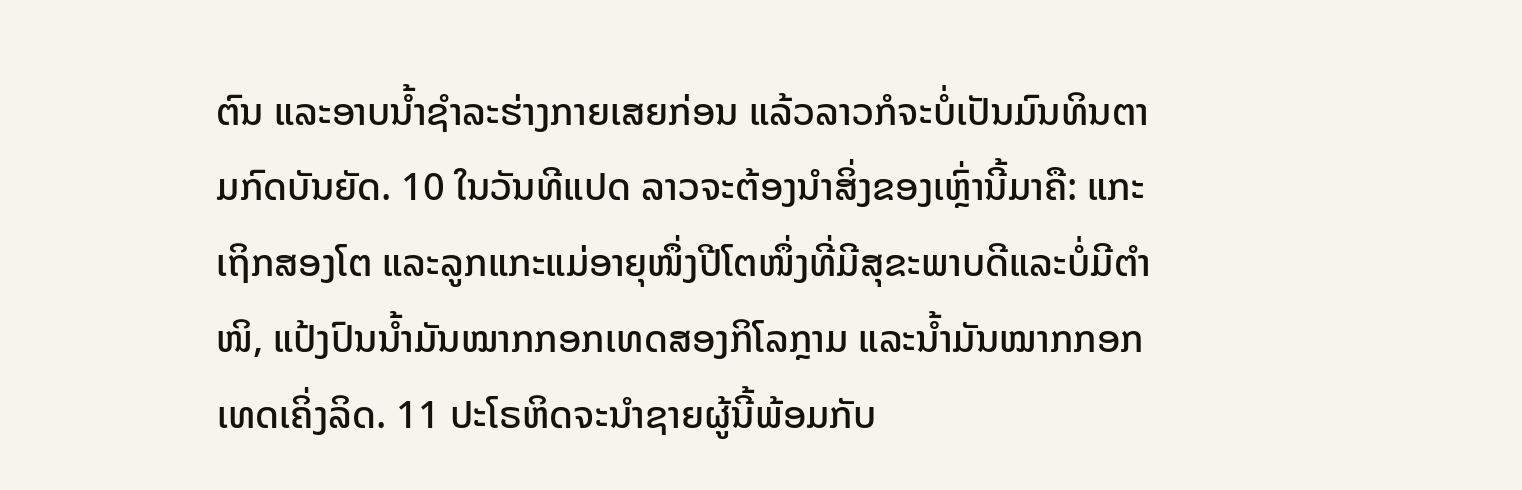ຕົນ ແລະອາບນໍ້າຊຳລະຮ່າງກາຍເສຍກ່ອນ ແລ້ວລາວກໍຈະບໍ່ເປັນມົນທິນຕາມກົດບັນຍັດ. 10 ໃນວັນທີແປດ ລາວຈະຕ້ອງນຳສິ່ງຂອງເຫຼົ່ານີ້ມາຄື: ແກະເຖິກສອງໂຕ ແລະລູກແກະແມ່ອາຍຸໜຶ່ງປີໂຕໜຶ່ງທີ່ມີສຸຂະພາບດີແລະບໍ່ມີຕຳໜິ, ແປ້ງປົນນໍ້າມັນໝາກກອກເທດສອງກິໂລກຼາມ ແລະນໍ້າມັນໝາກກອກເທດເຄິ່ງລິດ. 11 ປະໂຣຫິດຈະນຳຊາຍຜູ້ນີ້ພ້ອມກັບ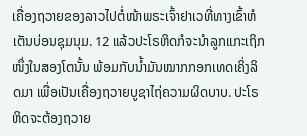ເຄື່ອງຖວາຍຂອງລາວໄປຕໍ່ໜ້າພຣະເຈົ້າຢາເວທີ່ທາງເຂົ້າຫໍເຕັນບ່ອນຊຸມນຸມ. 12 ແລ້ວປະໂຣຫິດກໍຈະນຳລູກແກະເຖິກ ໜຶ່ງໃນສອງໂຕນັ້ນ ພ້ອມກັບນໍ້າມັນໝາກກອກເທດເຄິ່ງລິດມາ ເພື່ອເປັນເຄື່ອງຖວາຍບູຊາໄຖ່ຄວາມຜິດບາບ. ປະໂຣຫິດຈະຕ້ອງຖວາຍ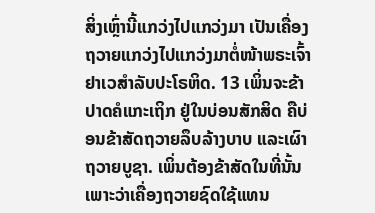ສິ່ງເຫຼົ່ານີ້ແກວ່ງໄປແກວ່ງມາ ເປັນເຄື່ອງຖວາຍແກວ່ງໄປແກວ່ງມາຕໍ່ໜ້າພຣະເຈົ້າຢາເວສຳລັບປະໂຣຫິດ. 13 ເພິ່ນຈະຂ້າປາດຄໍແກະເຖິກ ຢູ່ໃນບ່ອນສັກສິດ ຄືບ່ອນຂ້າສັດຖວາຍລຶບລ້າງບາບ ແລະເຜົາຖວາຍບູຊາ. ເພິ່ນຕ້ອງຂ້າສັດໃນທີ່ນັ້ນ ເພາະວ່າເຄື່ອງຖວາຍຊົດໃຊ້ແທນ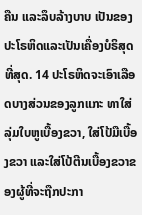ຄືນ ແລະລຶບລ້າງບາບ ເປັນຂອງປະໂຣຫິດແລະເປັນເຄື່ອງບໍຣິສຸດທີ່ສຸດ. 14 ປະໂຣຫິດຈະເອົາເລືອດບາງສ່ວນຂອງລູກແກະ ທາໃສ່ລຸ່ມໃບຫູເບື້ອງຂວາ, ໃສ່ໂປ້ມືເບື້ອງຂວາ ແລະໃສ່ໂປ້ຕີນເບື້ອງຂວາຂອງຜູ້ທີ່ຈະຖືກປະກາ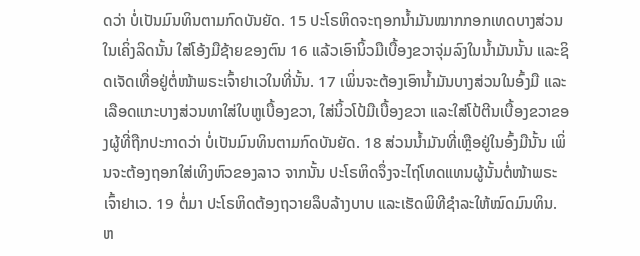ດວ່າ ບໍ່ເປັນມົນທິນຕາມກົດບັນຍັດ. 15 ປະໂຣຫິດຈະຖອກນໍ້າມັນໝາກກອກເທດບາງສ່ວນໃນເຄິ່ງລິດນັ້ນ ໃສ່ໂອ້ງມືຊ້າຍຂອງຕົນ 16 ແລ້ວເອົານິ້ວມືເບື້ອງຂວາຈຸ່ມລົງໃນນໍ້າມັນນັ້ນ ແລະຊິດເຈັດເທື່ອຢູ່ຕໍ່ໜ້າພຣະເຈົ້າຢາເວໃນທີ່ນັ້ນ. 17 ເພິ່ນຈະຕ້ອງເອົານໍ້າມັນບາງສ່ວນໃນອົ້ງມື ແລະເລືອດແກະບາງສ່ວນທາໃສ່ໃບຫູເບື້ອງຂວາ, ໃສ່ນິ້ວໂປ້ມືເບື້ອງຂວາ ແລະໃສ່ໂປ້ຕີນເບື້ອງຂວາຂອງຜູ້ທີ່ຖືກປະກາດວ່າ ບໍ່ເປັນມົນທິນຕາມກົດບັນຍັດ. 18 ສ່ວນນໍ້າມັນທີ່ເຫຼືອຢູ່ໃນອົ້ງມືນັ້ນ ເພິ່ນຈະຕ້ອງຖອກໃສ່ເທິງຫົວຂອງລາວ ຈາກນັ້ນ ປະໂຣຫິດຈຶ່ງຈະໄຖ່ໂທດແທນຜູ້ນັ້ນຕໍ່ໜ້າພຣະເຈົ້າຢາເວ. 19 ຕໍ່ມາ ປະໂຣຫິດຕ້ອງຖວາຍລຶບລ້າງບາບ ແລະເຮັດພິທີຊຳລະໃຫ້ໝົດມົນທິນ. ຫ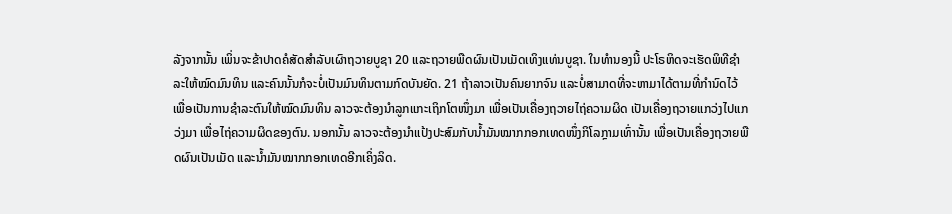ລັງຈາກນັ້ນ ເພິ່ນຈະຂ້າປາດຄໍສັດສຳລັບເຜົາຖວາຍບູຊາ 20 ແລະຖວາຍພືດຜົນເປັນເມັດເທິງແທ່ນບູຊາ. ໃນທຳນອງນີ້ ປະໂຣຫິດຈະເຮັດພິທີຊຳລະໃຫ້ໝົດມົນທິນ ແລະຄົນນັ້ນກໍຈະບໍ່ເປັນມົນທິນຕາມກົດບັນຍັດ. 21 ຖ້າລາວເປັນຄົນຍາກຈົນ ແລະບໍ່ສາມາດທີ່ຈະຫາມາໄດ້ຕາມທີ່ກຳນົດໄວ້ ເພື່ອເປັນການຊຳລະຕົນໃຫ້ໝົດມົນທິນ ລາວຈະຕ້ອງນຳລູກແກະເຖິກໂຕໜຶ່ງມາ ເພື່ອເປັນເຄື່ອງຖວາຍໄຖ່ຄວາມຜິດ ເປັນເຄື່ອງຖວາຍແກວ່ງໄປແກວ່ງມາ ເພື່ອໄຖ່ຄວາມຜິດຂອງຕົນ. ນອກນັ້ນ ລາວຈະຕ້ອງນຳແປ້ງປະສົມກັບນໍ້າມັນໝາກກອກເທດໜຶ່ງກິໂລກຼາມເທົ່ານັ້ນ ເພື່ອເປັນເຄື່ອງຖວາຍພືດຜົນເປັນເມັດ ແລະນໍ້າມັນໝາກກອກເທດອີກເຄິ່ງລິດ.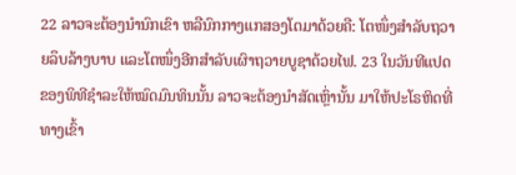22 ລາວຈະຕ້ອງນຳນົກເຂົາ ຫລືນົກກາງແກສອງໂຕມາດ້ວຍຄື: ໂຕໜຶ່ງສຳລັບຖວາຍລຶບລ້າງບາບ ແລະໂຕໜຶ່ງອີກສຳລັບເຜົາຖວາຍບູຊາດ້ວຍໄຟ. 23 ໃນວັນທີແປດຂອງພິທີຊຳລະໃຫ້ໝົດມົນທິນນັ້ນ ລາວຈະຕ້ອງນຳສັດເຫຼົ່ານັ້ນ ມາໃຫ້ປະໂຣຫິດທີ່ທາງເຂົ້າ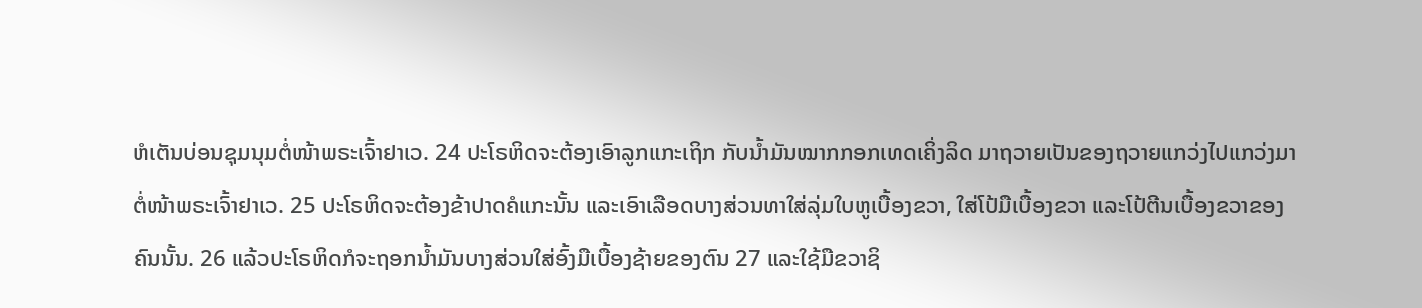ຫໍເຕັນບ່ອນຊຸມນຸມຕໍ່ໜ້າພຣະເຈົ້າຢາເວ. 24 ປະໂຣຫິດຈະຕ້ອງເອົາລູກແກະເຖິກ ກັບນໍ້າມັນໝາກກອກເທດເຄິ່ງລິດ ມາຖວາຍເປັນຂອງຖວາຍແກວ່ງໄປແກວ່ງມາຕໍ່ໜ້າພຣະເຈົ້າຢາເວ. 25 ປະໂຣຫິດຈະຕ້ອງຂ້າປາດຄໍແກະນັ້ນ ແລະເອົາເລືອດບາງສ່ວນທາໃສ່ລຸ່ມໃບຫູເບື້ອງຂວາ, ໃສ່ໂປ້ມືເບື້ອງຂວາ ແລະໂປ້ຕີນເບື້ອງຂວາຂອງຄົນນັ້ນ. 26 ແລ້ວປະໂຣຫິດກໍຈະຖອກນໍ້າມັນບາງສ່ວນໃສ່ອົ້ງມືເບື້ອງຊ້າຍຂອງຕົນ 27 ແລະໃຊ້ມືຂວາຊິ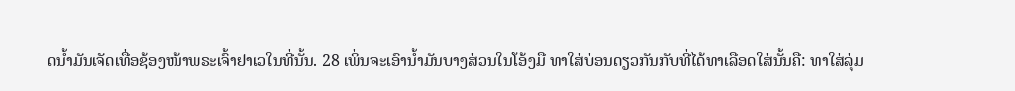ດນໍ້າມັນເຈັດເທື່ອຊ້ອງໜ້າພຣະເຈົ້າຢາເວໃນທີ່ນັ້ນ. 28 ເພິ່ນຈະເອົານໍ້າມັນບາງສ່ວນໃນໂອ້ງມື ທາໃສ່ບ່ອນດຽວກັນກັບທີ່ໄດ້ທາເລືອດໃສ່ນັ້ນຄື: ທາໃສ່ລຸ່ມ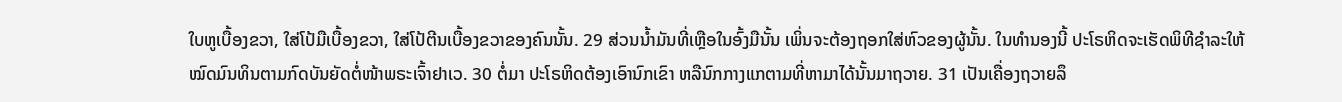ໃບຫູເບື້ອງຂວາ, ໃສ່ໂປ້ມືເບື້ອງຂວາ, ໃສ່ໂປ້ຕີນເບື້ອງຂວາຂອງຄົນນັ້ນ. 29 ສ່ວນນໍ້າມັນທີ່ເຫຼືອໃນອົ້ງມືນັ້ນ ເພິ່ນຈະຕ້ອງຖອກໃສ່ຫົວຂອງຜູ້ນັ້ນ. ໃນທຳນອງນີ້ ປະໂຣຫິດຈະເຮັດພິທີຊຳລະໃຫ້ໝົດມົນທິນຕາມກົດບັນຍັດຕໍ່ໜ້າພຣະເຈົ້າຢາເວ. 30 ຕໍ່ມາ ປະໂຣຫິດຕ້ອງເອົານົກເຂົາ ຫລືນົກກາງແກຕາມທີ່ຫາມາໄດ້ນັ້ນມາຖວາຍ. 31 ເປັນເຄື່ອງຖວາຍລຶ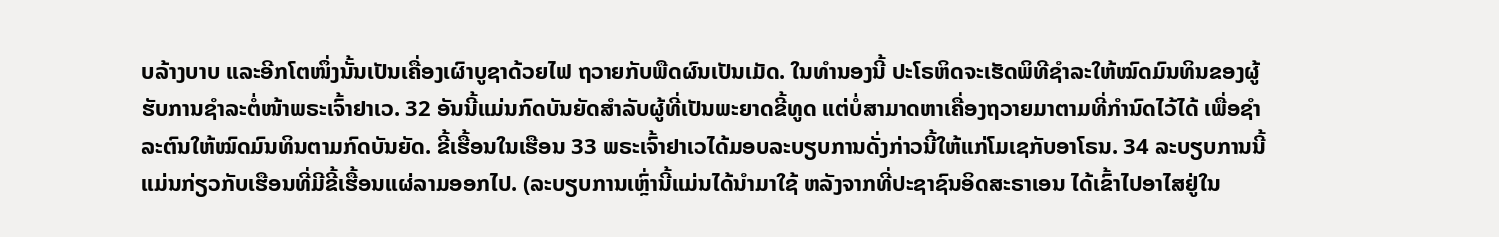ບລ້າງບາບ ແລະອີກໂຕໜຶ່ງນັ້ນເປັນເຄື່ອງເຜົາບູຊາດ້ວຍໄຟ ຖວາຍກັບພືດຜົນເປັນເມັດ. ໃນທຳນອງນີ້ ປະໂຣຫິດຈະເຮັດພິທີຊຳລະໃຫ້ໝົດມົນທິນຂອງຜູ້ຮັບການຊຳລະຕໍ່ໜ້າພຣະເຈົ້າຢາເວ. 32 ອັນນີ້ແມ່ນກົດບັນຍັດສຳລັບຜູ້ທີ່ເປັນພະຍາດຂີ້ທູດ ແຕ່ບໍ່ສາມາດຫາເຄື່ອງຖວາຍມາຕາມທີ່ກຳນົດໄວ້ໄດ້ ເພື່ອຊຳລະຕົນໃຫ້ໝົດມົນທິນຕາມກົດບັນຍັດ. ຂີ້ເຮື້ອນໃນເຮືອນ 33 ພຣະເຈົ້າຢາເວໄດ້ມອບລະບຽບການດັ່ງກ່າວນີ້ໃຫ້ແກ່ໂມເຊກັບອາໂຣນ. 34 ລະບຽບການນີ້ແມ່ນກ່ຽວກັບເຮືອນທີ່ມີຂີ້ເຮື້ອນແຜ່ລາມອອກໄປ. (ລະບຽບການເຫຼົ່ານີ້ແມ່ນໄດ້ນຳມາໃຊ້ ຫລັງຈາກທີ່ປະຊາຊົນອິດສະຣາເອນ ໄດ້ເຂົ້າໄປອາໄສຢູ່ໃນ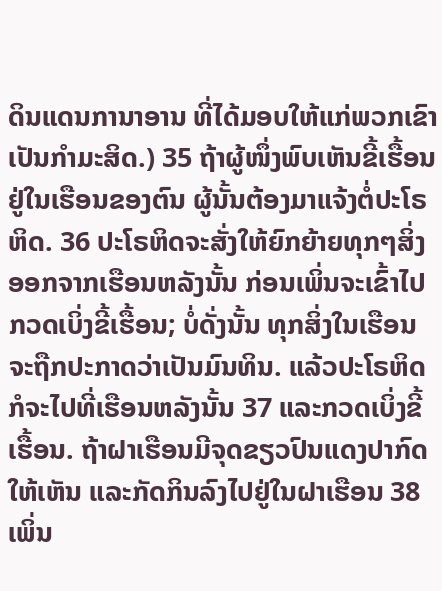ດິນແດນການາອານ ທີ່ໄດ້ມອບໃຫ້ແກ່ພວກເຂົາເປັນກຳມະສິດ.) 35 ຖ້າຜູ້ໜຶ່ງພົບເຫັນຂີ້ເຮື້ອນຢູ່ໃນເຮືອນຂອງຕົນ ຜູ້ນັ້ນຕ້ອງມາແຈ້ງຕໍ່ປະໂຣຫິດ. 36 ປະໂຣຫິດຈະສັ່ງໃຫ້ຍົກຍ້າຍທຸກໆສິ່ງອອກຈາກເຮືອນຫລັງນັ້ນ ກ່ອນເພິ່ນຈະເຂົ້າໄປກວດເບິ່ງຂີ້ເຮື້ອນ; ບໍ່ດັ່ງນັ້ນ ທຸກສິ່ງໃນເຮືອນຈະຖືກປະກາດວ່າເປັນມົນທິນ. ແລ້ວປະໂຣຫິດກໍຈະໄປທີ່ເຮືອນຫລັງນັ້ນ 37 ແລະກວດເບິ່ງຂີ້ເຮື້ອນ. ຖ້າຝາເຮືອນມີຈຸດຂຽວປົນແດງປາກົດໃຫ້ເຫັນ ແລະກັດກິນລົງໄປຢູ່ໃນຝາເຮືອນ 38 ເພິ່ນ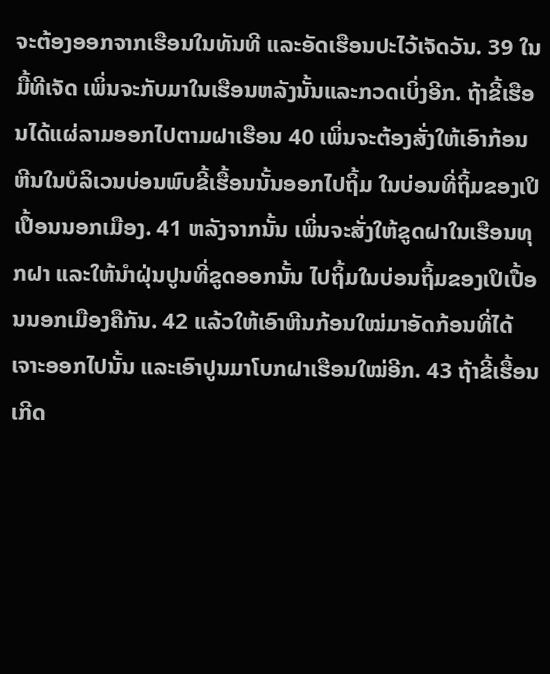ຈະຕ້ອງອອກຈາກເຮືອນໃນທັນທີ ແລະອັດເຮືອນປະໄວ້ເຈັດວັນ. 39 ໃນມື້ທີເຈັດ ເພິ່ນຈະກັບມາໃນເຮືອນຫລັງນັ້ນແລະກວດເບິ່ງອີກ. ຖ້າຂີ້ເຮືອນໄດ້ແຜ່ລາມອອກໄປຕາມຝາເຮືອນ 40 ເພິ່ນຈະຕ້ອງສັ່ງໃຫ້ເອົາກ້ອນຫີນໃນບໍລິເວນບ່ອນພົບຂີ້ເຮື້ອນນັ້ນອອກໄປຖິ້ມ ໃນບ່ອນທີ່ຖິ້ມຂອງເປິເປຶ້ອນນອກເມືອງ. 41 ຫລັງຈາກນັ້ນ ເພິ່ນຈະສັ່ງໃຫ້ຂູດຝາໃນເຮືອນທຸກຝາ ແລະໃຫ້ນຳຝຸ່ນປູນທີ່ຂູດອອກນັ້ນ ໄປຖິ້ມໃນບ່ອນຖິ້ມຂອງເປິເປື້ອນນອກເມືອງຄືກັນ. 42 ແລ້ວໃຫ້ເອົາຫີນກ້ອນໃໝ່ມາອັດກ້ອນທີ່ໄດ້ເຈາະອອກໄປນັ້ນ ແລະເອົາປູນມາໂບກຝາເຮືອນໃໝ່ອີກ. 43 ຖ້າຂີ້ເຮື້ອນເກີດ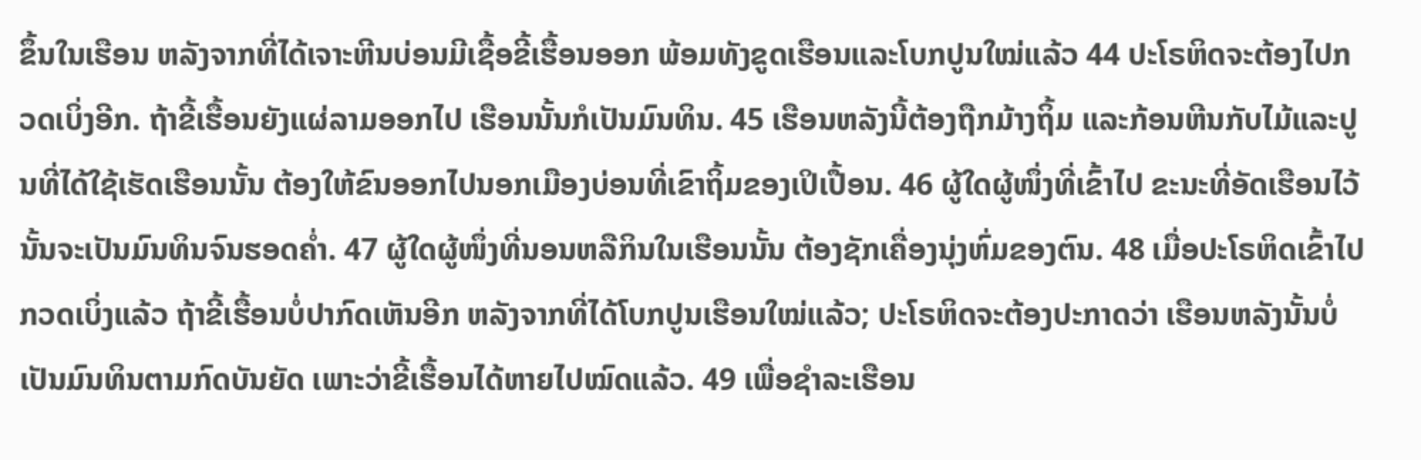ຂຶ້ນໃນເຮືອນ ຫລັງຈາກທີ່ໄດ້ເຈາະຫີນບ່ອນມີເຊື້ອຂີ້ເຮື້ອນອອກ ພ້ອມທັງຂູດເຮືອນແລະໂບກປູນໃໝ່ແລ້ວ 44 ປະໂຣຫິດຈະຕ້ອງໄປກວດເບິ່ງອີກ. ຖ້າຂີ້ເຮື້ອນຍັງແຜ່ລາມອອກໄປ ເຮືອນນັ້ນກໍເປັນມົນທິນ. 45 ເຮືອນຫລັງນີ້ຕ້ອງຖືກມ້າງຖິ້ມ ແລະກ້ອນຫີນກັບໄມ້ແລະປູນທີ່ໄດ້ໃຊ້ເຮັດເຮືອນນັ້ນ ຕ້ອງໃຫ້ຂົນອອກໄປນອກເມືອງບ່ອນທີ່ເຂົາຖິ້ມຂອງເປິເປື້ອນ. 46 ຜູ້ໃດຜູ້ໜຶ່ງທີ່ເຂົ້າໄປ ຂະນະທີ່ອັດເຮືອນໄວ້ນັ້ນຈະເປັນມົນທິນຈົນຮອດຄໍ່າ. 47 ຜູ້ໃດຜູ້ໜຶ່ງທີ່ນອນຫລືກິນໃນເຮືອນນັ້ນ ຕ້ອງຊັກເຄື່ອງນຸ່ງຫົ່ມຂອງຕົນ. 48 ເມື່ອປະໂຣຫິດເຂົ້າໄປກວດເບິ່ງແລ້ວ ຖ້າຂີ້ເຮື້ອນບໍ່ປາກົດເຫັນອີກ ຫລັງຈາກທີ່ໄດ້ໂບກປູນເຮືອນໃໝ່ແລ້ວ; ປະໂຣຫິດຈະຕ້ອງປະກາດວ່າ ເຮືອນຫລັງນັ້ນບໍ່ເປັນມົນທິນຕາມກົດບັນຍັດ ເພາະວ່າຂີ້ເຮື້ອນໄດ້ຫາຍໄປໝົດແລ້ວ. 49 ເພື່ອຊຳລະເຮືອນ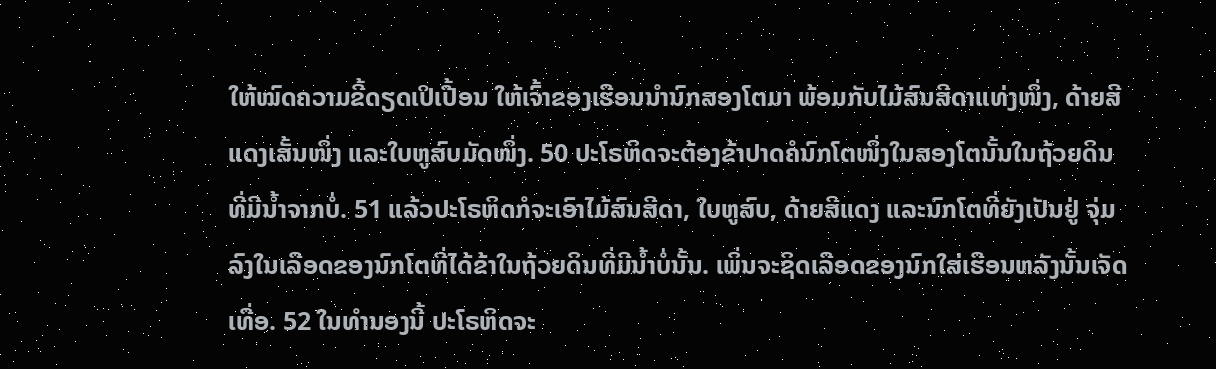ໃຫ້ໝົດຄວາມຂີ້ດຽດເປິເປື້ອນ ໃຫ້ເຈົ້າຂອງເຮືອນນຳນົກສອງໂຕມາ ພ້ອມກັບໄມ້ສົນສີດາແທ່ງໜຶ່ງ, ດ້າຍສີແດງເສັ້ນໜຶ່ງ ແລະໃບຫູສົບມັດໜຶ່ງ. 50 ປະໂຣຫິດຈະຕ້ອງຂ້າປາດຄໍນົກໂຕໜຶ່ງໃນສອງໂຕນັ້ນໃນຖ້ວຍດິນທີ່ມີນໍ້າຈາກບໍ່. 51 ແລ້ວປະໂຣຫິດກໍຈະເອົາໄມ້ສົນສີດາ, ໃບຫູສົບ, ດ້າຍສີແດງ ແລະນົກໂຕທີ່ຍັງເປັນຢູ່ ຈຸ່ມລົງໃນເລືອດຂອງນົກໂຕທີ່ໄດ້ຂ້າໃນຖ້ວຍດິນທີ່ມີນໍ້າບໍ່ນັ້ນ. ເພິ່ນຈະຊິດເລືອດຂອງນົກໃສ່ເຮືອນຫລັງນັ້ນເຈັດເທື່ອ. 52 ໃນທຳນອງນີ້ ປະໂຣຫິດຈະ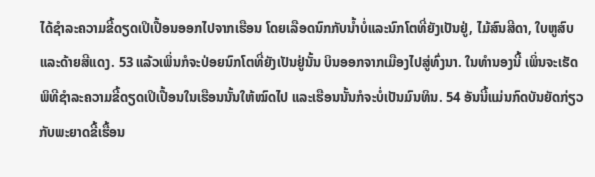ໄດ້ຊຳລະຄວາມຂີ້ດຽດເປິເປື້ອນອອກໄປຈາກເຮືອນ ໂດຍເລືອດນົກກັບນໍ້າບໍ່ແລະນົກໂຕທີ່ຍັງເປັນຢູ່, ໄມ້ສົນສີດາ, ໃບຫູສົບ ແລະດ້າຍສີແດງ. 53 ແລ້ວເພິ່ນກໍຈະປ່ອຍນົກໂຕທີ່ຍັງເປັນຢູ່ນັ້ນ ບິນອອກຈາກເມືອງໄປສູ່ທົ່ງນາ. ໃນທຳນອງນີ້ ເພິ່ນຈະເຮັດພິທີຊຳລະຄວາມຂີ້ດຽດເປິເປື້ອນໃນເຮືອນນັ້ນໃຫ້ໝົດໄປ ແລະເຮືອນນັ້ນກໍຈະບໍ່ເປັນມົນທິນ. 54 ອັນນີ້ແມ່ນກົດບັນຍັດກ່ຽວກັບພະຍາດຂີ້ເຮື້ອນ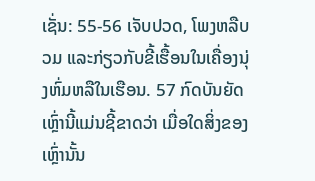ເຊັ່ນ: 55-56 ເຈັບປວດ, ໂພງຫລືບວມ ແລະກ່ຽວກັບຂີ້ເຮື້ອນໃນເຄື່ອງນຸ່ງຫົ່ມຫລືໃນເຮືອນ. 57 ກົດບັນຍັດເຫຼົ່ານີ້ແມ່ນຊີ້ຂາດວ່າ ເມື່ອໃດສິ່ງຂອງເຫຼົ່ານັ້ນ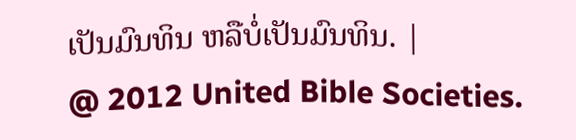ເປັນມົນທິນ ຫລືບໍ່ເປັນມົນທິນ. |
@ 2012 United Bible Societies.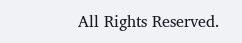All Rights Reserved.